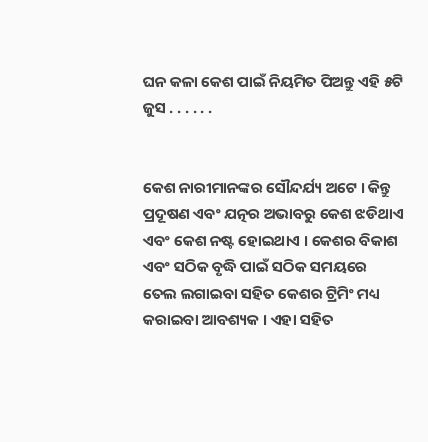ଘନ କଳା କେଶ ପାଇଁ ନିୟମିତ ପିଅନ୍ତୁ ଏହି ୫ଟି ଜୁସ . . . . . .


କେଶ ନାରୀମାନଙ୍କର ସୌନ୍ଦର୍ଯ୍ୟ ଅଟେ । କିନ୍ତୁ ପ୍ରଦୂଷଣ ଏବଂ ଯତ୍ନର ଅଭାବରୁ କେଶ ଝଡିଥାଏ ଏବଂ କେଶ ନଷ୍ଟ ହୋଇଥାଏ । କେଶର ବିକାଶ ଏବଂ ସଠିକ ବୃଦ୍ଧି ପାଇଁ ସଠିକ ସମୟରେ ତେଲ ଲଗାଇବା ସହିତ କେଶର ଟ୍ରିମିଂ ମଧ୍ୟ କରାଇବା ଆବଶ୍ୟକ । ଏହା ସହିତ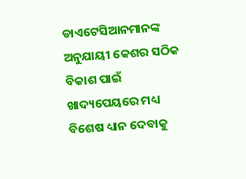ଡାଏଟେସିଆନମାନଙ୍କ ଅନୁଯାୟୀ କେଶର ସଠିକ ବିକାଶ ପାଇଁ ଖାଦ୍ୟପେୟରେ ମଧ୍ୟ ବିଶେଷ ଧ୍ୟାନ ଦେବାକୁ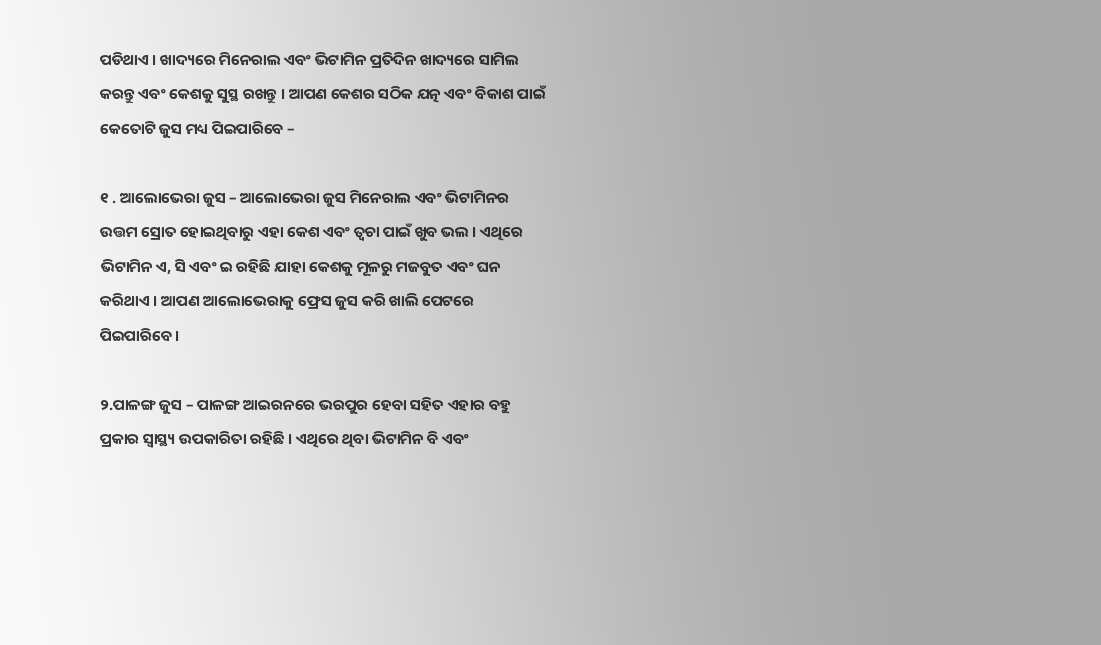ପଡିଥାଏ । ଖାଦ୍ୟରେ ମିନେରାଲ ଏବଂ ଭିଟାମିନ ପ୍ରତିଦିନ ଖାଦ୍ୟରେ ସାମିଲ କରନ୍ତୁ ଏବଂ କେଶକୁ ସୁସ୍ଥ ରଖନ୍ତୁ । ଆପଣ କେଶର ସଠିକ ଯତ୍ନ ଏବଂ ବିକାଶ ପାଇଁ କେତୋଟି ଜୁସ ମଧ୍ୟ ପିଇପାରିବେ –

୧ . ଆଲୋଭେରା ଜୁସ – ଆଲୋଭେରା ଜୁସ ମିନେରାଲ ଏବଂ ଭିଟାମିନର ଉତ୍ତମ ସ୍ରୋତ ହୋଇଥିବାରୁ ଏହା କେଶ ଏବଂ ତ୍ୱଚା ପାଇଁ ଖୁବ ଭଲ । ଏଥିରେ ଭିଟାମିନ ଏ, ସି ଏବଂ ଇ ରହିଛି ଯାହା କେଶକୁ ମୂଳରୁ ମଜବୁତ ଏବଂ ଘନ କରିଥାଏ । ଆପଣ ଆଲୋଭେରାକୁ ଫ୍ରେସ ଜୁସ କରି ଖାଲି ପେଟରେ ପିଇପାରିବେ ।

୨.ପାଳଙ୍ଗ ଜୁସ – ପାଳଙ୍ଗ ଆଇରନରେ ଭରପୁର ହେବା ସହିତ ଏହାର ବହୁ ପ୍ରକାର ସ୍ୱାସ୍ଥ୍ୟ ଉପକାରିତା ରହିଛି । ଏଥିରେ ଥିବା ଭିଟାମିନ ବି ଏବଂ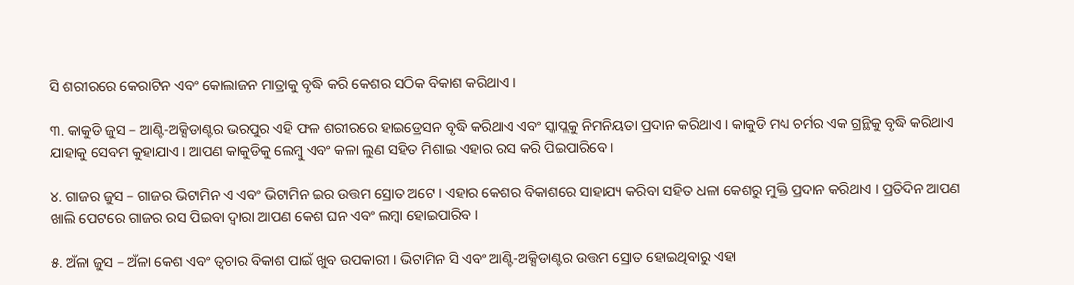ସି ଶରୀରରେ କେରାଟିନ ଏବଂ କୋଲାଜନ ମାତ୍ରାକୁ ବୃଦ୍ଧି କରି କେଶର ସଠିକ ବିକାଶ କରିଥାଏ ।

୩. କାକୁଡି ଜୁସ – ଆଣ୍ଟି-ଅକ୍ସିଡାଣ୍ଟର ଭରପୁର ଏହି ଫଳ ଶରୀରରେ ହାଇଡ୍ରେସନ ବୃଦ୍ଧି କରିଥାଏ ଏବଂ ସ୍କାପ୍ଲକୁ ନିମନିୟତା ପ୍ରଦାନ କରିଥାଏ । କାକୁଡି ମଧ୍ୟ ଚର୍ମର ଏକ ଗ୍ରନ୍ଥିକୁ ବୃଦ୍ଧି କରିଥାଏ ଯାହାକୁ ସେବମ କୁହାଯାଏ । ଆପଣ କାକୁଡିକୁ ଲେମ୍ବୁ ଏବଂ କଳା ଲୁଣ ସହିତ ମିଶାଇ ଏହାର ରସ କରି ପିଇପାରିବେ ।

୪. ଗାଜର ଜୁସ – ଗାଜର ଭିଟାମିନ ଏ ଏବଂ ଭିଟାମିନ ଇର ଉତ୍ତମ ସ୍ରୋତ ଅଟେ । ଏହାର କେଶର ବିକାଶରେ ସାହାଯ୍ୟ କରିବା ସହିତ ଧଳା କେଶରୁ ମୁକ୍ତି ପ୍ରଦାନ କରିଥାଏ । ପ୍ରତିଦିନ ଆପଣ ଖାଲି ପେଟରେ ଗାଜର ରସ ପିଇବା ଦ୍ୱାରା ଆପଣ କେଶ ଘନ ଏବଂ ଲମ୍ବା ହୋଇପାରିବ ।

୫. ଅଁଳା ଜୁସ – ଅଁଳା କେଶ ଏବଂ ତ୍ୱଚାର ବିକାଶ ପାଇଁ ଖୁବ ଉପକାରୀ । ଭିଟାମିନ ସି ଏବଂ ଆଣ୍ଟି-ଅକ୍ସିଡାଣ୍ଟର ଉତ୍ତମ ସ୍ରୋତ ହୋଇଥିବାରୁ ଏହା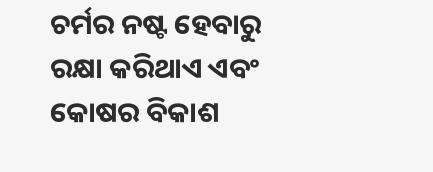ଚର୍ମର ନଷ୍ଟ ହେବାରୁ ରକ୍ଷା କରିଥାଏ ଏବଂ କୋଷର ବିକାଶ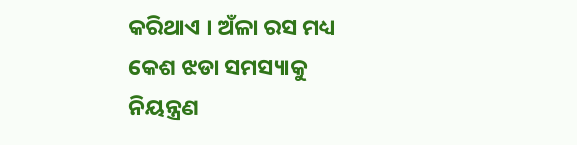କରିଥାଏ । ଅଁଳା ରସ ମଧ୍ୟ କେଶ ଝଡା ସମସ୍ୟାକୁ ନିୟନ୍ତ୍ରଣ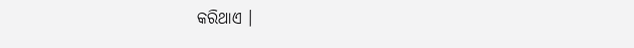କରିଥାଏ ।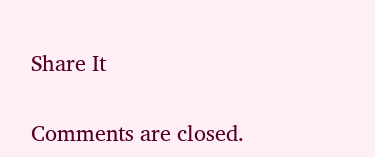Share It

Comments are closed.